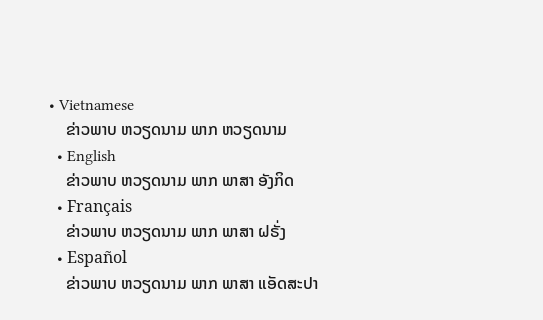• Vietnamese
    ຂ່າວພາບ ຫວຽດນາມ ພາກ ຫວຽດນາມ
  • English
    ຂ່າວພາບ ຫວຽດນາມ ພາກ ພາສາ ອັງກິດ
  • Français
    ຂ່າວພາບ ຫວຽດນາມ ພາກ ພາສາ ຝຣັ່ງ
  • Español
    ຂ່າວພາບ ຫວຽດນາມ ພາກ ພາສາ ແອັດສະປາ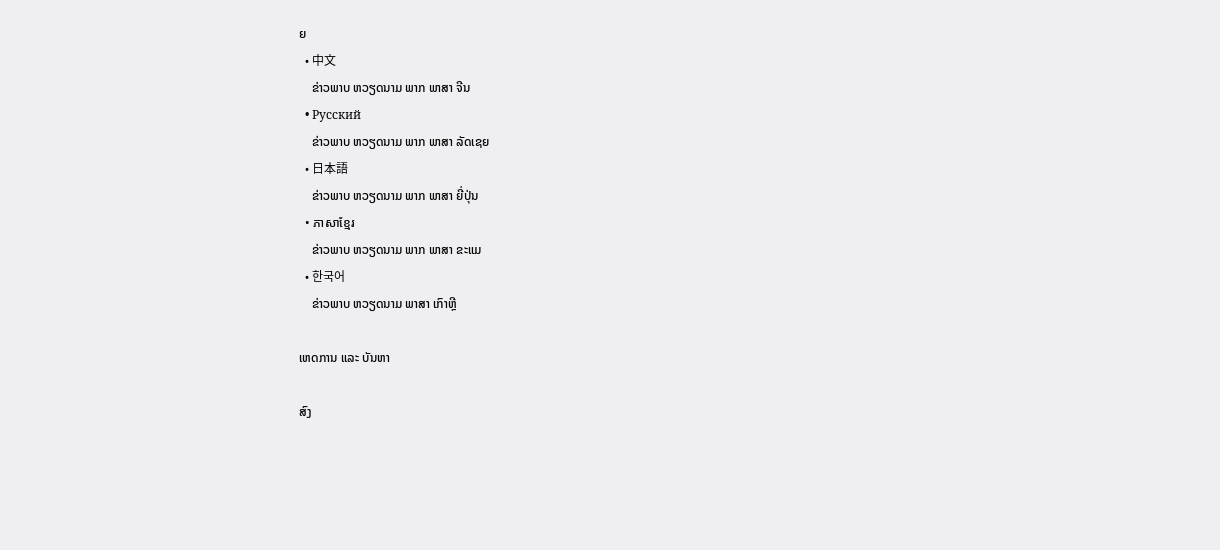ຍ
  • 中文
    ຂ່າວພາບ ຫວຽດນາມ ພາກ ພາສາ ຈີນ
  • Русский
    ຂ່າວພາບ ຫວຽດນາມ ພາກ ພາສາ ລັດເຊຍ
  • 日本語
    ຂ່າວພາບ ຫວຽດນາມ ພາກ ພາສາ ຍີ່ປຸ່ນ
  • ភាសាខ្មែរ
    ຂ່າວພາບ ຫວຽດນາມ ພາກ ພາສາ ຂະແມ
  • 한국어
    ຂ່າວພາບ ຫວຽດນາມ ພາສາ ເກົາຫຼີ

ເຫດການ ແລະ ບັນຫາ

ສົງ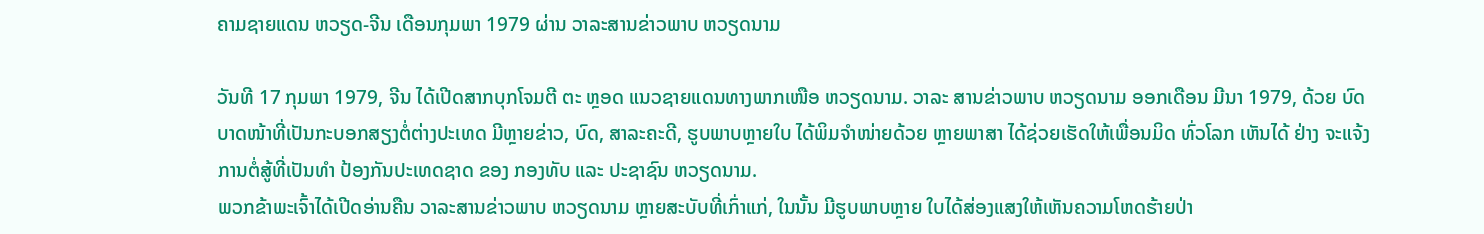ຄາມຊາຍແດນ ຫວຽດ-ຈີນ ເດືອນກຸມພາ 1979 ຜ່ານ ວາລະສານຂ່າວພາບ ຫວຽດນາມ

ວັນທີ 17 ກຸມພາ 1979, ຈີນ ໄດ້ເປີດສາກບຸກໂຈມຕີ ຕະ ຫຼອດ ແນວຊາຍແດນທາງພາກເໜືອ ຫວຽດນາມ. ວາລະ ສານຂ່າວພາບ ຫວຽດນາມ ອອກເດືອນ ມີນາ 1979, ດ້ວຍ ບົດບາດໜ້າທີ່ເປັນກະບອກສຽງຕໍ່ຕ່າງປະເທດ ມີຫຼາຍຂ່າວ, ບົດ, ສາລະຄະດີ, ຮູບພາບຫຼາຍໃບ ໄດ້ພິມຈຳໜ່າຍດ້ວຍ ຫຼາຍພາສາ ໄດ້ຊ່ວຍເຮັດໃຫ້ເພື່ອນມິດ ທົ່ວໂລກ ເຫັນໄດ້ ຢ່າງ ຈະແຈ້ງການຕໍ່ສູ້ທີ່ເປັນທຳ ປ້ອງກັນປະເທດຊາດ ຂອງ ກອງທັບ ແລະ ປະຊາຊົນ ຫວຽດນາມ.
ພວກຂ້າພະເຈົ້າໄດ້ເປີດອ່ານຄືນ ວາລະສານຂ່າວພາບ ຫວຽດນາມ ຫຼາຍສະບັບທີ່ເກົ່າແກ່, ໃນນັ້ນ ມີຮູບພາບຫຼາຍ ໃບໄດ້ສ່ອງແສງໃຫ້ເຫັນຄວາມໂຫດຮ້າຍປ່າ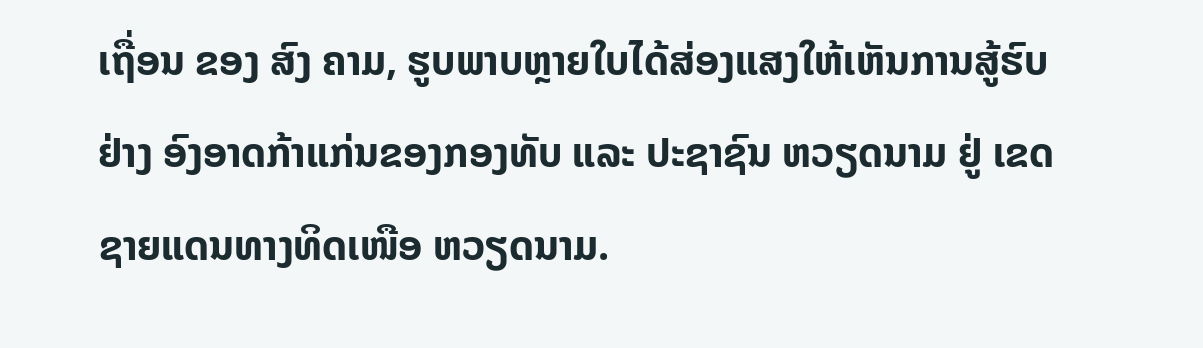ເຖື່ອນ ຂອງ ສົງ ຄາມ, ຮູບພາບຫຼາຍໃບໄດ້ສ່ອງແສງໃຫ້ເຫັນການສູ້ຮົບ ຢ່າງ ອົງອາດກ້າແກ່ນຂອງກອງທັບ ແລະ ປະຊາຊົນ ຫວຽດນາມ ຢູ່ ເຂດຊາຍແດນທາງທິດເໜືອ ຫວຽດນາມ.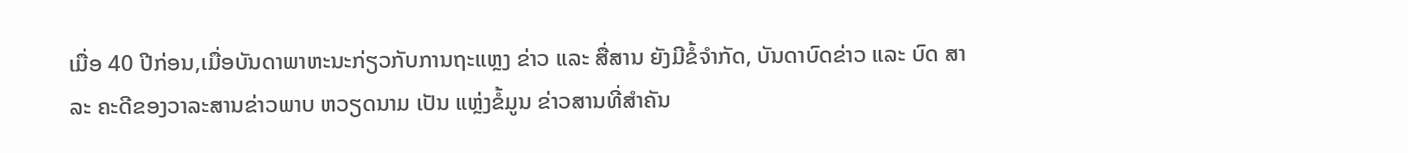ເມື່ອ 40 ປີກ່ອນ,ເມື່ອບັນດາພາຫະນະກ່ຽວກັບການຖະແຫຼງ ຂ່າວ ແລະ ສື່ສານ ຍັງມີຂໍ້ຈຳກັດ, ບັນດາບົດຂ່າວ ແລະ ບົດ ສາລະ ຄະດີຂອງວາລະສານຂ່າວພາບ ຫວຽດນາມ ເປັນ ແຫຼ່ງຂໍ້ມູນ ຂ່າວສານທີ່ສຳຄັນ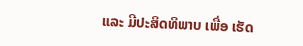ແລະ ມີປະສິດທິພາບ ເພື່ອ ເຮັດ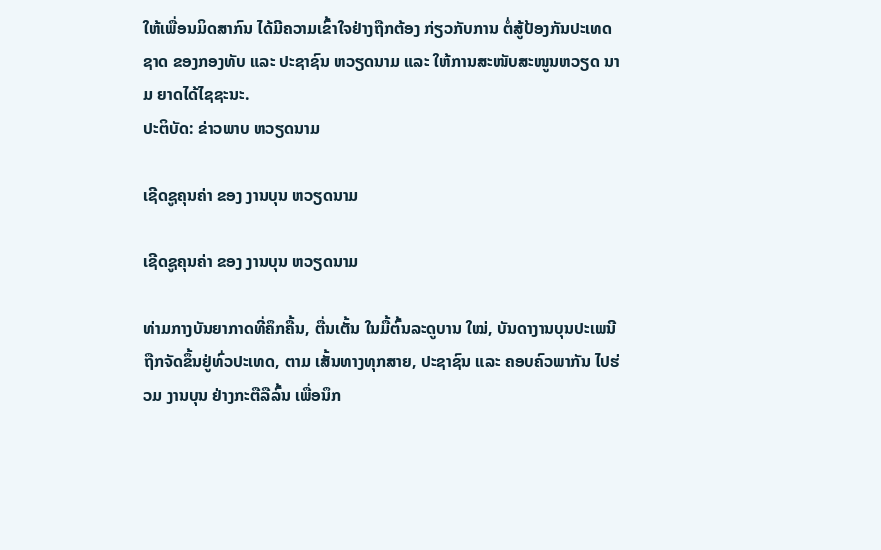ໃຫ້ເພື່ອນມິດສາກົນ ໄດ້ມີຄວາມເຂົ້າໃຈຢ່າງຖືກຕ້ອງ ກ່ຽວກັບການ ຕໍ່ສູ້ປ້ອງກັນປະເທດຊາດ ຂອງກອງທັບ ແລະ ປະຊາຊົນ ຫວຽດນາມ ແລະ ໃຫ້ການສະໜັບສະໜູນຫວຽດ ນາມ ຍາດໄດ້ໄຊຊະນະ.
ປະຕິບັດ: ຂ່າວພາບ ຫວຽດນາມ

ເຊີດຊູຄຸນຄ່າ ຂອງ ງານບຸນ ຫວຽດນາມ

ເຊີດຊູຄຸນຄ່າ ຂອງ ງານບຸນ ຫວຽດນາມ

ທ່າມກາງບັນຍາກາດທີ່ຄຶກຄື້ນ, ຕື່ນເຕັ້ນ ໃນມື້ຕົ້ນລະດູບານ ໃໝ່, ບັນດາງານບຸນປະເພນີ ຖືກຈັດຂຶ້ນຢູ່ທົ່ວປະເທດ, ຕາມ ເສັ້ນທາງທຸກສາຍ, ປະຊາຊົນ ແລະ ຄອບຄົວພາກັນ ໄປຮ່ວມ ງານບຸນ ຢ່າງກະຕືລືລົ້ນ ເພື່ອນຶກ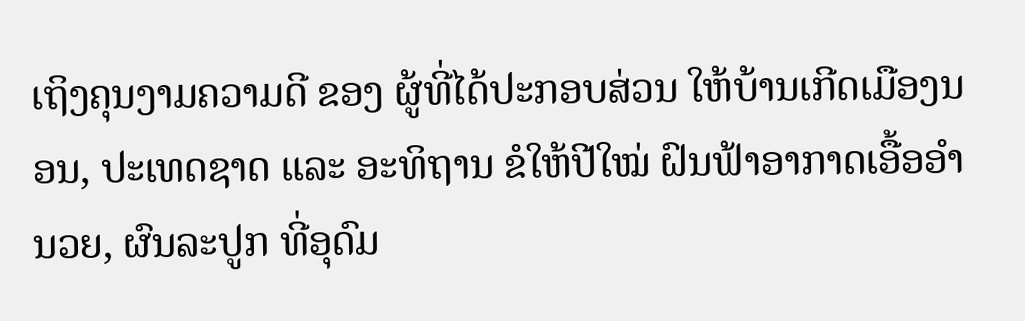ເຖິງຄຸນງາມຄວາມດີ ຂອງ ຜູ້ທີ່ໄດ້ປະກອບສ່ວນ ໃຫ້ບ້ານເກີດເມືອງນອນ, ປະເທດຊາດ ແລະ ອະທິຖານ ຂໍໃຫ້ປີໃໝ່ ຝົນຟ້າອາກາດເອື້ອອຳນວຍ, ຜົນລະປູກ ທີ່ອຸດົມ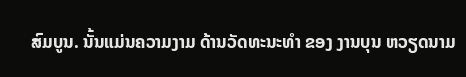ສົມບູນ. ນັ້ນແມ່ນຄວາມງາມ ດ້ານວັດທະນະທຳ ຂອງ ງານບຸນ ຫວຽດນາມ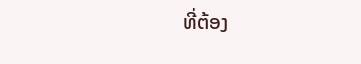ທີ່ຕ້ອງ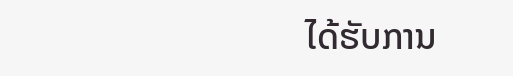ໄດ້ຮັບການ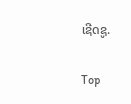ເຊີດຊູ.

Top